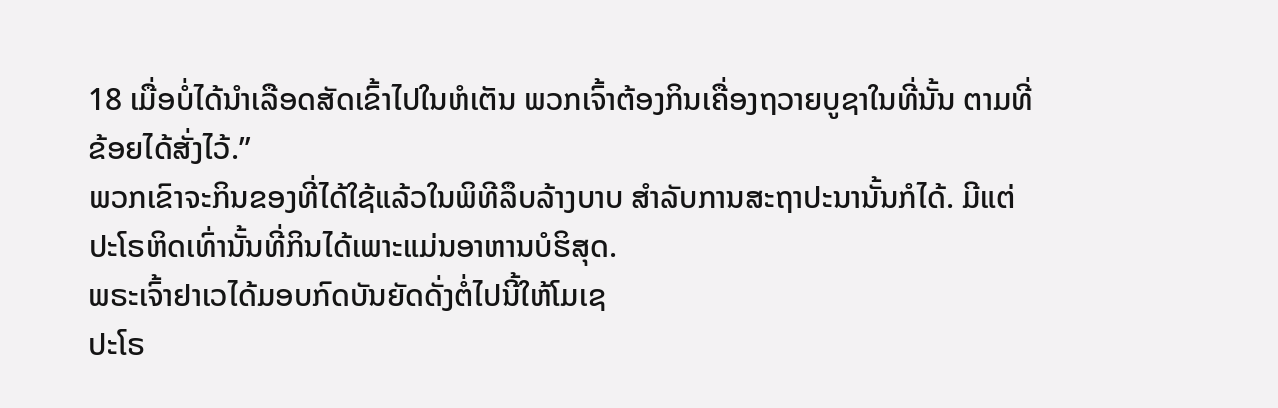18 ເມື່ອບໍ່ໄດ້ນຳເລືອດສັດເຂົ້າໄປໃນຫໍເຕັນ ພວກເຈົ້າຕ້ອງກິນເຄື່ອງຖວາຍບູຊາໃນທີ່ນັ້ນ ຕາມທີ່ຂ້ອຍໄດ້ສັ່ງໄວ້.”
ພວກເຂົາຈະກິນຂອງທີ່ໄດ້ໃຊ້ແລ້ວໃນພິທີລຶບລ້າງບາບ ສຳລັບການສະຖາປະນານັ້ນກໍໄດ້. ມີແຕ່ປະໂຣຫິດເທົ່ານັ້ນທີ່ກິນໄດ້ເພາະແມ່ນອາຫານບໍຮິສຸດ.
ພຣະເຈົ້າຢາເວໄດ້ມອບກົດບັນຍັດດັ່ງຕໍ່ໄປນີ້ໃຫ້ໂມເຊ
ປະໂຣ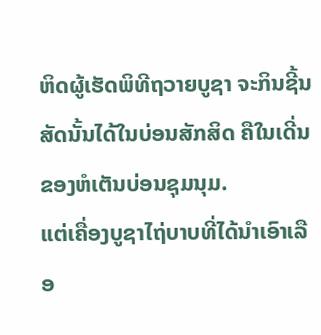ຫິດຜູ້ເຮັດພິທີຖວາຍບູຊາ ຈະກິນຊີ້ນສັດນັ້ນໄດ້ໃນບ່ອນສັກສິດ ຄືໃນເດີ່ນຂອງຫໍເຕັນບ່ອນຊຸມນຸມ.
ແຕ່ເຄື່ອງບູຊາໄຖ່ບາບທີ່ໄດ້ນຳເອົາເລືອ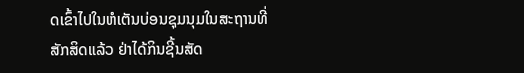ດເຂົ້າໄປໃນຫໍເຕັນບ່ອນຊຸມນຸມໃນສະຖານທີ່ສັກສິດແລ້ວ ຢ່າໄດ້ກິນຊີ້ນສັດ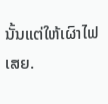ນັ້ນແຕ່ໃຫ້ເຜົາໄຟເສຍ.